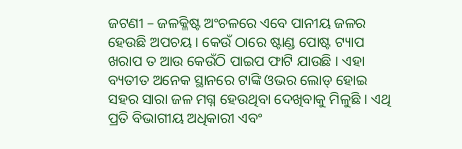ଜଟଣୀ – ଜଳକ୍ଳିଷ୍ଟ ଅଂଚଳରେ ଏବେ ପାନୀୟ ଜଳର ହେଉଛି ଅପଚୟ । କେଉଁ ଠାରେ ଷ୍ଟାଣ୍ଡ ପୋଷ୍ଟ ଟ୍ୟାପ ଖରାପ ତ ଆଉ କେଉଁଠି ପାଇପ ଫାଟି ଯାଉଛି । ଏହା ବ୍ୟତୀତ ଅନେକ ସ୍ଥାନରେ ଟାଙ୍କି ଓଭର ଲୋଡ୍ ହୋଇ ସହର ସାରା ଜଳ ମଗ୍ନ ହେଉଥିବା ଦେଖିବାକୁ ମିଳୁଛି । ଏଥି ପ୍ରତି ବିଭାଗୀୟ ଅଧିକାରୀ ଏବଂ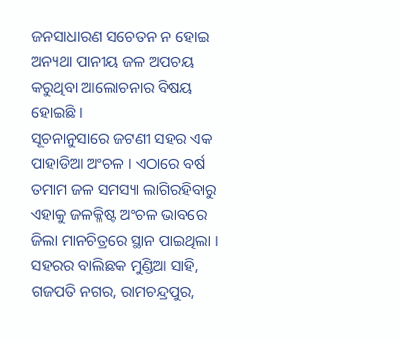ଜନସାଧାରଣ ସଚେତନ ନ ହୋଇ ଅନ୍ୟଥା ପାନୀୟ ଜଳ ଅପଚୟ କରୁଥିବା ଆଲୋଚନାର ବିଷୟ ହୋଇଛି ।
ସୂଚନାନୁସାରେ ଜଟଣୀ ସହର ଏକ ପାହାଡିଆ ଅଂଚଳ । ଏଠାରେ ବର୍ଷ ତମାମ ଜଳ ସମସ୍ୟା ଲାଗିରହିବାରୁ ଏହାକୁ ଜଳକ୍ଳିଷ୍ଟ ଅଂଚଳ ଭାବରେ ଜିଲା ମାନଚିତ୍ରରେ ସ୍ଥାନ ପାଇଥିଲା । ସହରର ବାଲିଛକ ମୁଣ୍ଡିଆ ସାହି, ଗଜପତି ନଗର, ରାମଚନ୍ଦ୍ରପୁର,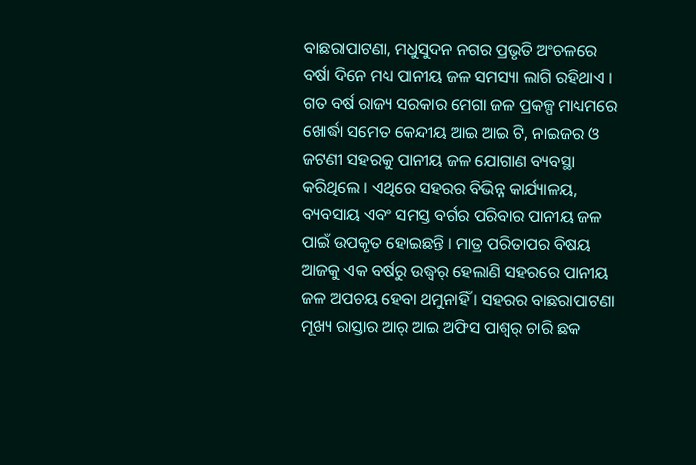ବାଛରାପାଟଣା, ମଧୁସୁଦନ ନଗର ପ୍ରଭୃତି ଅଂଚଳରେ ବର୍ଷା ଦିନେ ମଧ୍ୟ ପାନୀୟ ଜଳ ସମସ୍ୟା ଲାଗି ରହିଥାଏ । ଗତ ବର୍ଷ ରାଜ୍ୟ ସରକାର ମେଗା ଜଳ ପ୍ରକଳ୍ପ ମାଧ୍ୟମରେ ଖୋର୍ଦ୍ଧା ସମେତ କେନ୍ଦୀୟ ଆଇ ଆଇ ଟି, ନାଇଜର ଓ ଜଟଣୀ ସହରକୁ ପାନୀୟ ଜଳ ଯୋଗାଣ ବ୍ୟବସ୍ଥା କରିଥିଲେ । ଏଥିରେ ସହରର ବିଭିନ୍ନ କାର୍ଯ୍ୟାଳୟ, ବ୍ୟବସାୟ ଏବଂ ସମସ୍ତ ବର୍ଗର ପରିବାର ପାନୀୟ ଜଳ ପାଇଁ ଉପକୃତ ହୋଇଛନ୍ତି । ମାତ୍ର ପରିତାପର ବିଷୟ ଆଜକୁ ଏକ ବର୍ଷରୁ ଉଦ୍ଧ୍ୱର୍ ହେଲାଣି ସହରରେ ପାନୀୟ ଜଳ ଅପଚୟ ହେବା ଥମୁନାହିଁ । ସହରର ବାଛରାପାଟଣା ମୂଖ୍ୟ ରାସ୍ତାର ଆର୍ ଆଇ ଅଫିସ ପାଶ୍ୱର୍ ଚାରି ଛକ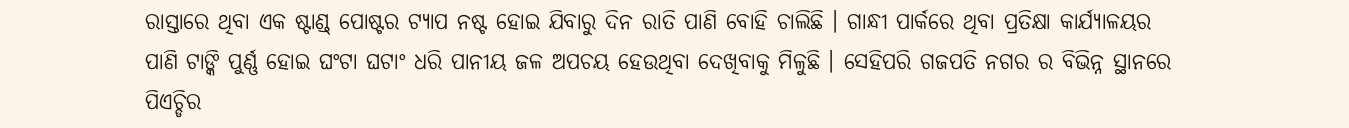ରାସ୍ତାରେ ଥିବା ଏକ ଷ୍ଟାଣ୍ଡ୍ ପୋଷ୍ଟର ଟ୍ୟାପ ନଷ୍ଟ ହୋଇ ଯିବାରୁ ଦିନ ରାତି ପାଣି ବୋହି ଚାଲିଛି । ଗାନ୍ଧୀ ପାର୍କରେ ଥିବା ପ୍ରତିକ୍ଷା କାର୍ଯ୍ୟାଳୟର ପାଣି ଟାଙ୍କି ପୁର୍ଣ୍ଣ ହୋଇ ଘଂଟା ଘଟାଂ ଧରି ପାନୀୟ ଜଳ ଅପଚୟ ହେଉଥିବା ଦେଖିବାକୁ ମିଳୁଛି । ସେହିପରି ଗଜପତି ନଗର ର ବିଭିନ୍ନ ସ୍ଥାନରେ ପିଏଚ୍ଡିର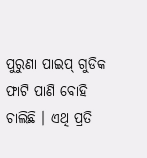ପୁରୁଣା ପାଇପ୍ ଗୁଡିକ ଫାଟି ପାଣି ବୋହି ଚାଲିଛି । ଏଥି ପ୍ରତି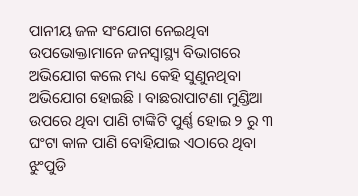ପାନୀୟ ଜଳ ସଂଯୋଗ ନେଇଥିବା ଉପଭୋକ୍ତାମାନେ ଜନସ୍ୱାସ୍ଥ୍ୟ ବିଭାଗରେ ଅଭିଯୋଗ କଲେ ମଧ୍ୟ କେହି ସୁଣୁନଥିବା ଅଭିଯୋଗ ହୋଇଛି । ବାଛରାପାଟଣା ମୁଣ୍ଡିଆ ଉପରେ ଥିବା ପାଣି ଟାଙ୍କିଟି ପୁର୍ଣ୍ଣ ହୋଇ ୨ ରୁ ୩ ଘଂଟା କାଳ ପାଣି ବୋହିଯାଇ ଏଠାରେ ଥିବା ଝୁଂପୁଡି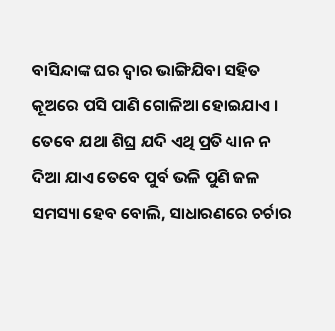ବାସିନ୍ଦାଙ୍କ ଘର ଦ୍ୱାର ଭାଙ୍ଗିଯିବା ସହିତ କୂଅରେ ପସି ପାଣି ଗୋଳିଆ ହୋଇଯାଏ । ତେବେ ଯଥା ଶିଘ୍ର ଯଦି ଏଥି ପ୍ରତି ଧ୍ୟାନ ନ ଦିଆ ଯାଏ ତେବେ ପୁର୍ବ ଭଳି ପୁଣି ଜଳ ସମସ୍ୟା ହେବ ବୋଲି, ସାଧାରଣରେ ଚର୍ଚାର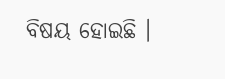ବିଷୟ ହୋଇଛି ।